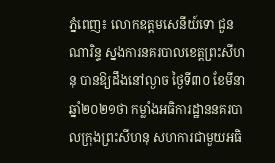ភ្នំពេញ៖ លោកឧត្តមសេនីយ៍ទោ ជួន ណារិន្ទ ស្នងការនគរបាលខេត្តព្រះសីហនុ បានឱ្យដឹងនៅល្ងាច ថ្ងៃទី៣០ ខែមីនា ឆ្នាំ២០២១ថា កម្លាំងអធិការដ្ឋាននគរបាលក្រុងព្រះសីហនុ សហការជាមួយអធិ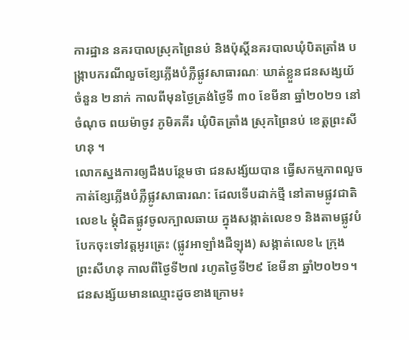ការដ្ឋាន នគរបាលស្រុកព្រៃនប់ និងប៉ុស្តិ៍នគរបាលឃុំបិតត្រាំង បង្ក្រាបករណីលួចខ្សែភ្លើងបំភ្លឺផ្លូវសាធារណៈ ឃាត់ខ្លួនជនសង្សយ័ចំនួន ២នាក់ កាលពីមុនថ្ងៃត្រង់ថ្ងៃទី ៣០ ខែមីនា ឆ្នាំ២០២១ នៅចំណុច ពយម៉ាចូវ ភូមិគគីរ ឃុំបិតត្រាំង ស្រុកព្រៃនប់ ខេត្តព្រះសីហនុ ។
លោកស្នងការឲ្យដឹងបន្ថែមថា ជនសង្ស័យបាន ធ្វើសកម្មភាពលួចកាត់ខ្សែភ្លើងបំភ្លឺផ្លូវសាធារណ: ដែលទើបដាក់ថ្មី នៅតាមផ្លូវជាតិលេខ៤ ម្តុំជិតផ្លូវចូលក្បាលឆាយ ក្នុងសង្កាត់លេខ១ និងតាមផ្លូវបំបែកចុះទៅវត្តអូរត្រេះ (ផ្លូវអាឡាំងដឺឡុង) សង្កាត់លេខ៤ ក្រុង ព្រះសីហនុ កាលពីថ្ងៃទី២៧ រហូតថ្ងៃទី២៩ ខែមីនា ឆ្នាំ២០២១។
ជនសង្ស័យមានឈ្មោះដូចខាងក្រោម៖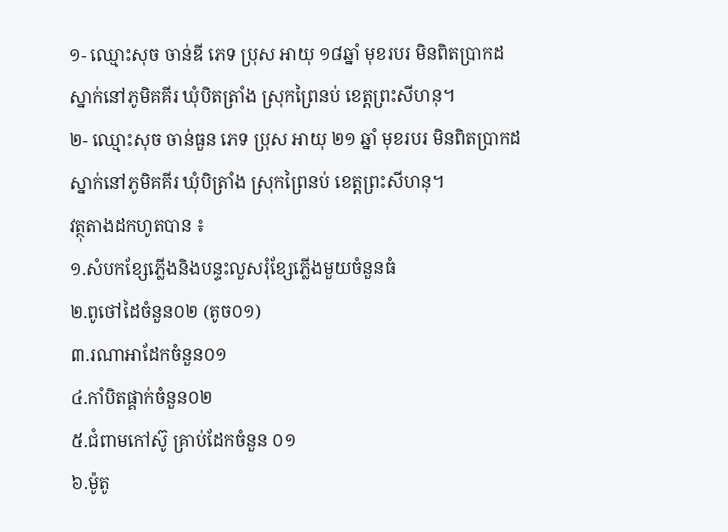១- ឈ្មោះសុច ចាន់ឌី ភេទ ប្រុស អាយុ ១៨ឆ្នាំ មុខរបរ មិនពិតប្រាកដ ស្នាក់នៅភូមិគគីរ ឃុំបិតត្រាំង ស្រុកព្រៃនប់ ខេត្តព្រះសីហនុ។
២- ឈ្មោះសុច ចាន់ធួន ភេទ ប្រុស អាយុ ២១ ឆ្នាំ មុខរបរ មិនពិតប្រាកដ ស្នាក់នៅភូមិគគីរ ឃុំបិត្រាំង ស្រុកព្រៃនប់ ខេត្តព្រះសីហនុ។
វត្ថុតាងដកហូតបាន ៖
១.សំបកខ្សែភ្លើងនិងបន្ទះលួសរុំខ្សែភ្លើងមួយចំនួនធំ
២.ពូថៅដៃចំនួន០២ (តូច០១)
៣.រណាអាដែកចំនួន០១
៤.កាំបិតផ្គាក់ចំនួន០២
៥.ជំពាមកៅស៊ូ គ្រាប់ដែកចំនួន ០១
៦.ម៉ូតូ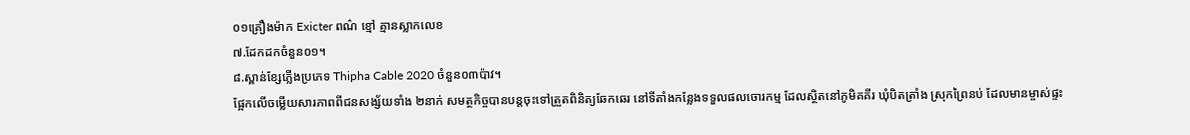០១គ្រឿងម៉ាក Exicter ពណ៌ ខ្មៅ គ្មានស្លាកលេខ
៧.ដែកដកចំនួន០១។
៨.ស្ពាន់ខ្សែភ្លើងប្រភេទ Thipha Cable 2020 ចំនួន០៣ប៉ាវ។
ផ្អែកលើចម្លើយសារភាពពីជនសង្ស័យទាំង ២នាក់ សមត្ថកិច្ចបានបន្តចុះទៅត្រួតពិនិត្យឆែកឆេរ នៅទីតាំងកន្លែងទទួលផលចោរកម្ម ដែលស្ថិតនៅភូមិគគីរ ឃុំបិតត្រាំង ស្រុកព្រៃនប់ ដែលមានម្ចាស់ផ្ទះ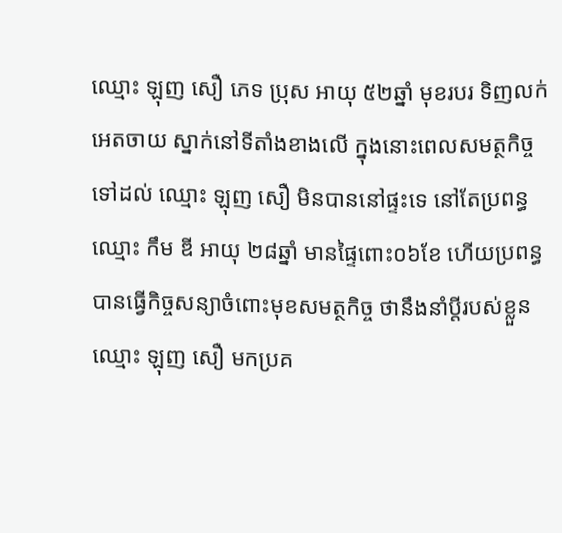ឈ្មោះ ឡុញ សឿ ភេទ ប្រុស អាយុ ៥២ឆ្នាំ មុខរបរ ទិញលក់អេតចាយ ស្នាក់នៅទីតាំងខាងលើ ក្នុងនោះពេលសមត្ថកិច្ច ទៅដល់ ឈ្មោះ ឡុញ សឿ មិនបាននៅផ្ទះទេ នៅតែប្រពន្ធឈ្មោះ កឹម ឌី អាយុ ២៨ឆ្នាំ មានផ្ទៃពោះ០៦ខែ ហើយប្រពន្ធបានធ្វើកិច្ចសន្យាចំពោះមុខសមត្ថកិច្ច ថានឹងនាំប្តីរបស់ខ្លួនឈ្មោះ ឡុញ សឿ មកប្រគ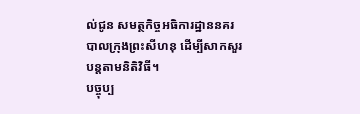ល់ជូន សមត្ថកិច្ចអធិការដ្ឋាននគរបាលក្រុងព្រះសីហនុ ដើម្បីសាកសួរបន្តតាមនិតិវិធី។
បច្ចុប្ប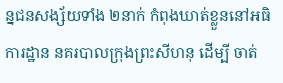ន្នជនសង្ស័យទាំង ២នាក់ កំពុងឃាត់ខ្លួននៅអធិការដ្ឋាន នគរបាលក្រុងព្រះសីហនុ ដើម្បី ចាត់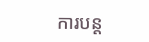ការបន្ត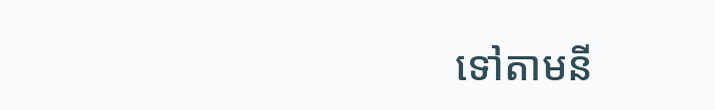ទៅតាមនី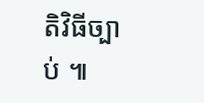តិវិធីច្បាប់ ៕